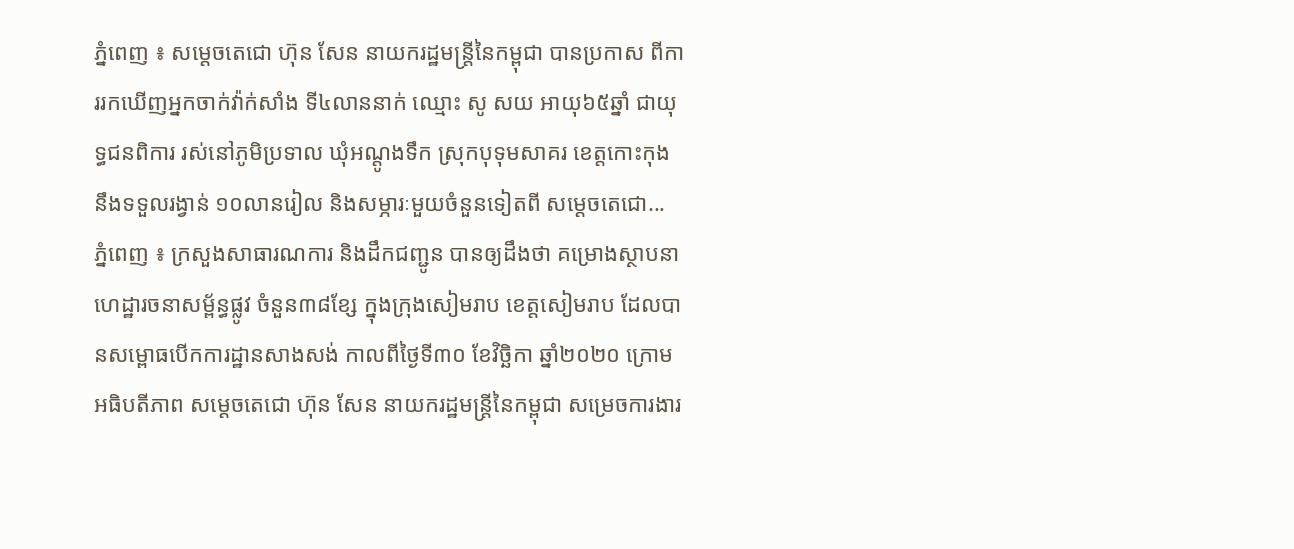ភ្នំពេញ ៖ សម្ដេចតេជោ ហ៊ុន សែន នាយករដ្ឋមន្ដ្រីនៃកម្ពុជា បានប្រកាស ពីការរកឃើញអ្នកចាក់វ៉ាក់សាំង ទី៤លាននាក់ ឈ្មោះ សូ សយ អាយុ៦៥ឆ្នាំ ជាយុទ្ធជនពិការ រស់នៅភូមិប្រទាល ឃុំអណ្តូងទឹក ស្រុកបុទុមសាគរ ខេត្តកោះកុង នឹងទទួលរង្វាន់ ១០លានរៀល និងសម្ភារៈមួយចំនួនទៀតពី សម្ដេចតេជោ...
ភ្នំពេញ ៖ ក្រសួងសាធារណការ និងដឹកជញ្ជូន បានឲ្យដឹងថា គម្រោងស្ថាបនាហេដ្ឋារចនាសម្ព័ន្ធផ្លូវ ចំនួន៣៨ខ្សែ ក្នុងក្រុងសៀមរាប ខេត្តសៀមរាប ដែលបានសម្ពោធបើកការដ្ឋានសាងសង់ កាលពីថ្ងៃទី៣០ ខែវិច្ឆិកា ឆ្នាំ២០២០ ក្រោមអធិបតីភាព សម្ដេចតេជោ ហ៊ុន សែន នាយករដ្ឋមន្ត្រីនៃកម្ពុជា សម្រេចការងារ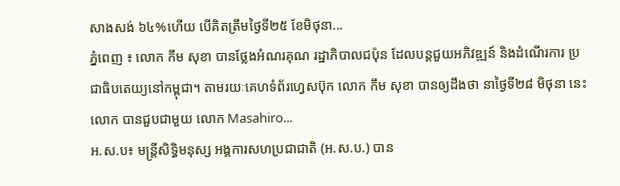សាងសង់ ៦៤%ហើយ បើគិតត្រឹមថ្ងៃទី២៥ ខែមិថុនា...
ភ្នំពេញ ៖ លោក កឹម សុខា បានថ្លែងអំណរគុណ រដ្ឋាភិបាលជប៉ុន ដែលបន្តជួយអភិវឌ្ឍន៍ និងដំណើរការ ប្រជាធិបតេយ្យនៅកម្ពុជា។ តាមរយៈគេហទំព័រហ្វេសប៊ុក លោក កឹម សុខា បានឲ្យដឹងថា នាថ្ងៃទី២៨ មិថុនា នេះ លោក បានជួបជាមួយ លោក Masahiro...
អ.ស.ប៖ មន្រ្តីសិទ្ធិមនុស្ស អង្គការសហប្រជាជាតិ (អ.ស.ប.) បាន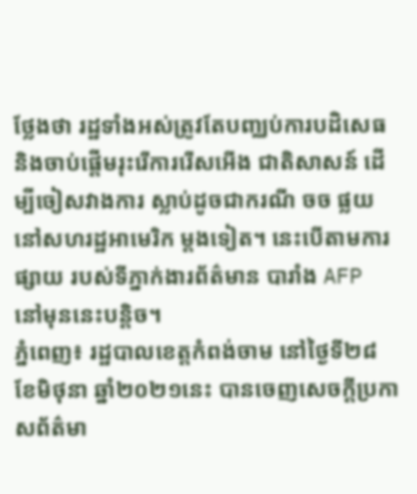ថ្លែងថា រដ្ឋទាំងអស់ត្រូវតែបញ្ឈប់ការបដិសេធ និងចាប់ផ្តើមរុះរើការរើសអើង ជាតិសាសន៍ ដើម្បីចៀសវាងការ ស្លាប់ដូចជាករណី ចច ផ្លយ នៅសហរដ្ឋអាមេរិក ម្តងទៀត។ នេះបើតាមការផ្សាយ របស់ទីភ្នាក់ងារព័ត៌មាន បារាំង AFP នៅមុននេះបន្តិច។
ភ្នំពេញ៖ រដ្ឋបាលខេត្តកំពង់ចាម នៅថ្ងៃទី២៨ ខែមិថុនា ឆ្នាំ២០២១នេះ បានចេញសេចក្ដីប្រកាសព័ត៌មា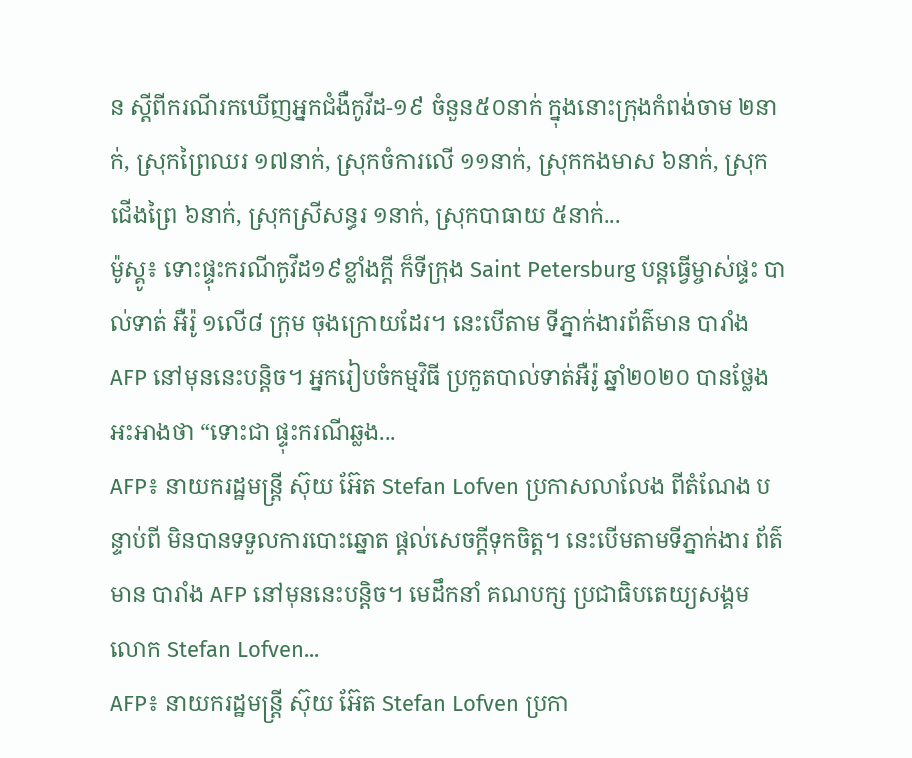ន ស្ដីពីករណីរកឃើញអ្នកជំងឺកូវីដ-១៩ ចំនួន៥០នាក់ ក្នុងនោះក្រុងកំពង់ចាម ២នាក់, ស្រុកព្រៃឈរ ១៧នាក់, ស្រុកចំការលើ ១១នាក់, ស្រុកកងមាស ៦នាក់, ស្រុកជើងព្រៃ ៦នាក់, ស្រុកស្រីសន្ធរ ១នាក់, ស្រុកបាធាយ ៥នាក់...
ម៉ូស្គូ៖ ទោះផ្ទុះករណីកូវីដ១៩ខ្លាំងក្តី ក៏ទីក្រុង Saint Petersburg បន្តធ្វើម្ចាស់ផ្ទះ បាល់ទាត់ អឺរ៉ូ ១លើ៨ ក្រុម ចុងក្រោយដែរ។ នេះបើតាម ទីភ្នាក់ងារព័ត៌មាន បារាំង AFP នៅមុននេះបន្តិច។ អ្នករៀបចំកម្មវិធី ប្រកួតបាល់ទាត់អឺរ៉ូ ឆ្នាំ២០២០ បានថ្លែងអះអាងថា “ទោះជា ផ្ទុះករណីឆ្លង...
AFP៖ នាយករដ្ឋមន្រ្តី ស៊ុយ អ៊ែត Stefan Lofven ប្រកាសលាលែង ពីតំណែង បន្ទាប់ពី មិនបានទទួលការបោះឆ្នោត ផ្តល់សេចក្តីទុកចិត្ត។ នេះបើមតាមទីភ្នាក់ងារ ព័ត៌មាន បារាំង AFP នៅមុននេះបន្តិច។ មេដឹកនាំ គណបក្ស ប្រជាធិបតេយ្យសង្គម លោក Stefan Lofven...
AFP៖ នាយករដ្ឋមន្រ្តី ស៊ុយ អ៊ែត Stefan Lofven ប្រកា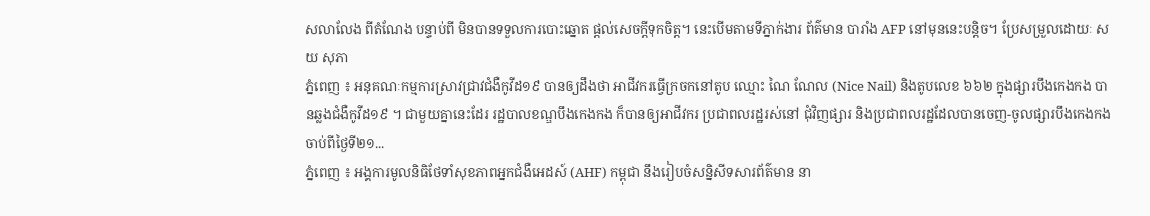សលាលែង ពីតំណែង បន្ទាប់ពី មិនបានទទួលការបោះឆ្នោត ផ្តល់សេចក្តីទុកចិត្ត។ នេះបើមតាមទីភ្នាក់ងារ ព័ត៌មាន បារាំង AFP នៅមុននេះបន្តិច។ ប្រែសម្រួលដោយៈ សយ សុភា
ភ្នំពេញ ៖ អនុគណៈកម្មការស្រាវជ្រាវជំងឺកូវីដ១៩ បានឲ្យដឹងថា អាជីវករធ្វើក្រចកនៅតូប ឈ្មោះ ណៃ ណែល (Nice Nail) និងតូបលេខ ៦៦២ ក្នុងផ្សារបឹងកេងកង បានឆ្លងជំងឺកូវីដ១៩ ។ ជាមួយគ្នានេះដែរ រដ្ឋបាលខណ្ឌបឹងកេងកង ក៏បានឲ្យអាជីវករ ប្រជាពលរដ្ឋរស់នៅ ជុំវិញផ្សារ និងប្រជាពលរដ្ឋដែលបានចេញ-ចូលផ្សារបឹងកេងកង ចាប់ពីថ្ងៃទី២១...
ភ្នំពេញ ៖ អង្គការមូលនិធិថែទាំសុខភាពអ្នកជំងឺអេដស៍ (AHF) កម្ពុជា នឹងរៀបចំសន្និសីទសារព័ត៌មាន នា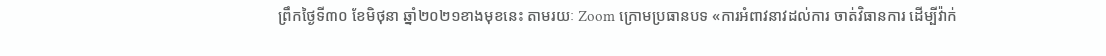ព្រឹកថ្ងៃទី៣០ ខែមិថុនា ឆ្នាំ២០២១ខាងមុខនេះ តាមរយៈ Zoom ក្រោមប្រធានបទ «ការអំពាវនាវដល់ការ ចាត់វិធានការ ដើម្បីវ៉ាក់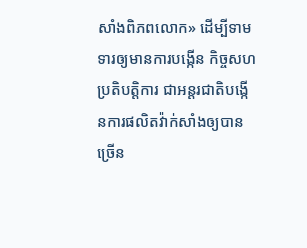សាំងពិភពលោក» ដើម្បីទាមទារឲ្យមានការបង្កើន កិច្ចសហប្រតិបត្តិការ ជាអន្តរជាតិបង្កើនការផលិតវ៉ាក់សាំងឲ្យបានច្រើន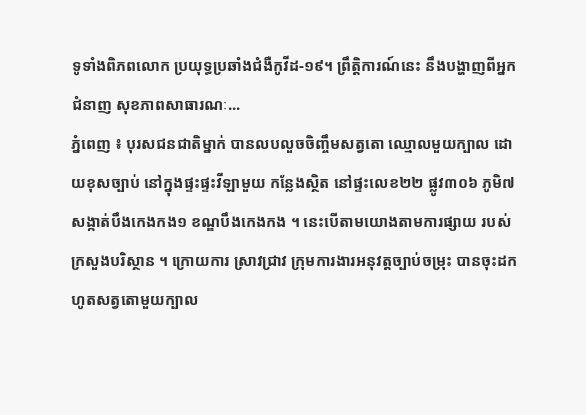ទូទាំងពិភពលោក ប្រយុទ្ធប្រឆាំងជំងឺកូវីដ-១៩។ ព្រឹត្តិការណ៍នេះ នឹងបង្ហាញពីអ្នកជំនាញ សុខភាពសាធារណៈ...
ភ្នំពេញ ៖ បុរសជនជាតិម្នាក់ បានលបលួចចិញ្ចឹមសត្វតោ ឈ្មោលមួយក្បាល ដោយខុសច្បាប់ នៅក្នុងផ្ទះផ្ទះវីឡាមួយ កន្លែងស្ថិត នៅផ្ទះលេខ២២ ផ្លូវ៣០៦ ភូមិ៧ សង្កាត់បឹងកេងកង១ ខណ្ឌបឹងកេងកង ។ នេះបើតាមយោងតាមការផ្សាយ របស់ក្រសួងបរិស្ថាន ។ ក្រោយការ ស្រាវជ្រាវ ក្រុមការងារអនុវត្តច្បាប់ចម្រុះ បានចុះដកហូតសត្វតោមួយក្បាល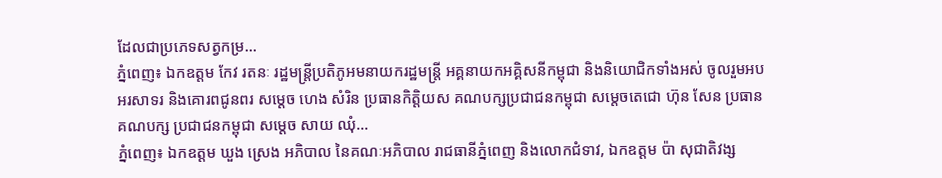ដែលជាប្រភេទសត្វកម្រ...
ភ្នំពេញ៖ ឯកឧត្តម កែវ រតនៈ រដ្ឋមន្ត្រីប្រតិភូអមនាយករដ្ឋមន្ត្រី អគ្គនាយកអគ្គិសនីកម្ពុជា និងនិយោជិកទាំងអស់ ចូលរួមអបអរសាទរ និងគោរពជូនពរ សម្តេច ហេង សំរិន ប្រធានកិត្តិយស គណបក្សប្រជាជនកម្ពុជា សម្តេចតេជោ ហ៊ុន សែន ប្រធានគណបក្ស ប្រជាជនកម្ពុជា សម្តេច សាយ ឈុំ...
ភ្នំពេញ៖ ឯកឧត្តម ឃួង ស្រេង អភិបាល នៃគណៈអភិបាល រាជធានីភ្នំពេញ និងលោកជំទាវ, ឯកឧត្តម ប៉ា សុជាតិវង្ស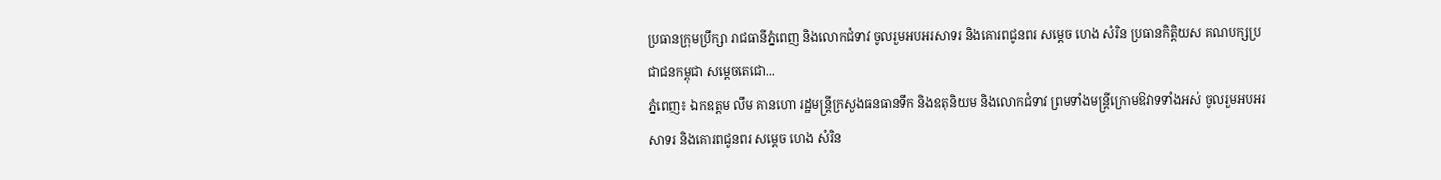ប្រធានក្រុមប្រឹក្សា រាជធានីភ្នំពេញ និងលោកជំទាវ ចូលរួមអបអរសាទរ និងគោរពជូនពរ សម្តេច ហេង សំរិន ប្រធានកិត្តិយស គណបក្សប្រជាជនកម្ពុជា សម្តេចតេជោ...
ភ្នំពេញ៖ ឯកឧត្តម លឹម គានហោ រដ្ឋមន្ត្រីក្រសួងធនធានទឹក និងឧតុនិយម និងលោកជំទាវ ព្រមទាំងមន្ត្រីក្រោមឱវាទទាំងអស់ ចូលរួមអបអរសាទរ និងគោរពជូនពរ សម្តេច ហេង សំរិន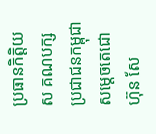ប្រធានកិត្តិយស គណបក្សប្រជាជនកម្ពុជា សម្តេចតេជោ ហ៊ុន សែ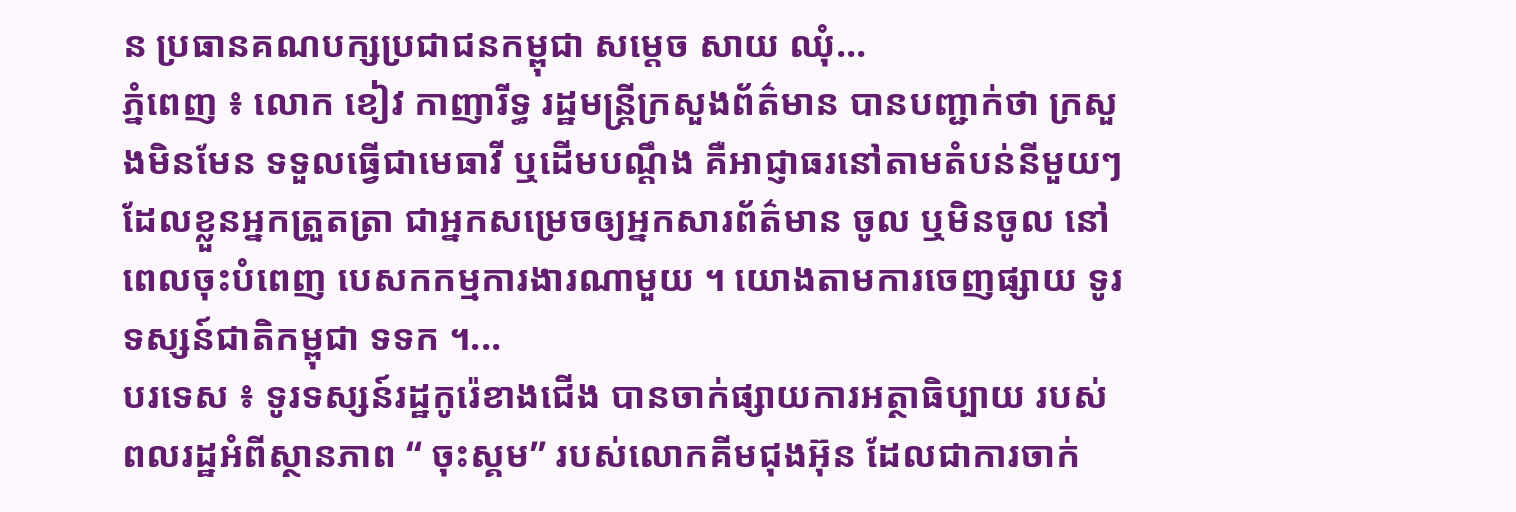ន ប្រធានគណបក្សប្រជាជនកម្ពុជា សម្តេច សាយ ឈុំ...
ភ្នំពេញ ៖ លោក ខៀវ កាញារីទ្ធ រដ្ឋមន្រ្តីក្រសួងព័ត៌មាន បានបញ្ជាក់ថា ក្រសួងមិនមែន ទទួលធ្វើជាមេធាវី ឬដើមបណ្តឹង គឺអាជ្ញាធរនៅតាមតំបន់នីមួយៗ ដែលខ្លួនអ្នកត្រួតត្រា ជាអ្នកសម្រេចឲ្យអ្នកសារព័ត៌មាន ចូល ឬមិនចូល នៅពេលចុះបំពេញ បេសកកម្មការងារណាមួយ ។ យោងតាមការចេញផ្សាយ ទូរទស្សន៍ជាតិកម្ពុជា ទទក ។...
បរទេស ៖ ទូរទស្សន៍រដ្ឋកូរ៉េខាងជើង បានចាក់ផ្សាយការអត្ថាធិប្បាយ របស់ពលរដ្ឋអំពីស្ថានភាព “ ចុះស្គម” របស់លោកគីមជុងអ៊ុន ដែលជាការចាក់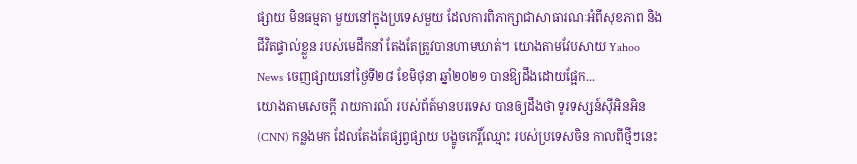ផ្សាយ មិនធម្មតា មួយនៅក្នុងប្រទេសមួយ ដែលការពិភាក្សាជាសាធារណៈអំពីសុខភាព និងជីវិតផ្ទាល់ខ្លួន របស់មេដឹកនាំ តែងតែត្រូវបានហាមឃាត់។ យោងតាមវែបសាយ Yahoo News ចេញផ្សាយនៅថ្ងៃទី២៨ ខែមិថុនា ឆ្នាំ២០២១ បានឱ្យដឹងដោយផ្អែក...
យោងតាមសេចក្តី រាយការណ៍ របស់ព័ត៍មានបរទេស បានឲ្យដឹងថា ទូរទស្សន៍ស៊ីអិនអិន (CNN) កន្លងមក ដែលតែងតែផ្សព្វផ្សាយ បង្ខូចកេរ្តិ៍ឈ្មោះ របស់ប្រទេសចិន កាលពីថ្មីៗនេះ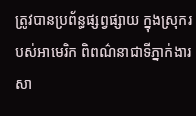ត្រូវបានប្រព័ន្ធផ្សព្វផ្សាយ ក្នុងស្រុករបស់អាមេរិក ពិពណ៌នាជាទីភ្នាក់ងារ សា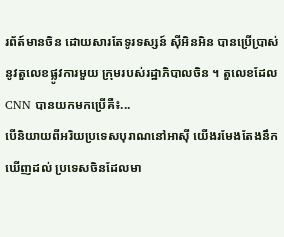រព័ត៍មានចិន ដោយសារតែទូរទស្សន៍ ស៊ីអិនអិន បានប្រើប្រាស់នូវតួលេខផ្លូវការមួយ ក្រុមរបស់រដ្ឋាភិបាលចិន ។ តួលេខដែល CNN បានយកមកប្រើគឺ៖...
បើនិយាយពីអរិយប្រទេសបុរាណនៅអាស៊ី យើងរមែងតែងនឹកឃើញដល់ ប្រទេសចិនដែលមា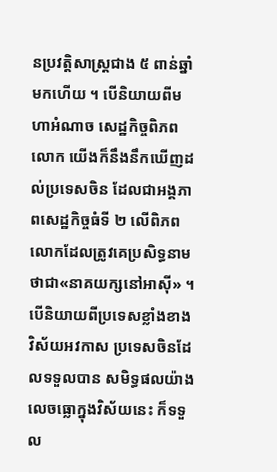នប្រវត្តិសាស្ត្រជាង ៥ ពាន់ឆ្នាំមកហើយ ។ បើនិយាយពីមហាអំណាច សេដ្ឋកិច្ចពិភពលោក យើងក៏នឹងនឹកឃើញដល់ប្រទេសចិន ដែលជាអង្គភាពសេដ្ឋកិច្ចធំទី ២ លើពិភពលោកដែលត្រូវគេប្រសិទ្ធនាមថាជា«នាគយក្សនៅអាស៊ី» ។ បើនិយាយពីប្រទេសខ្លាំងខាងវិស័យអវកាស ប្រទេសចិនដែលទទួលបាន សមិទ្ធផលយ៉ាងលេចធ្លោក្នុងវិស័យនេះ ក៏ទទួល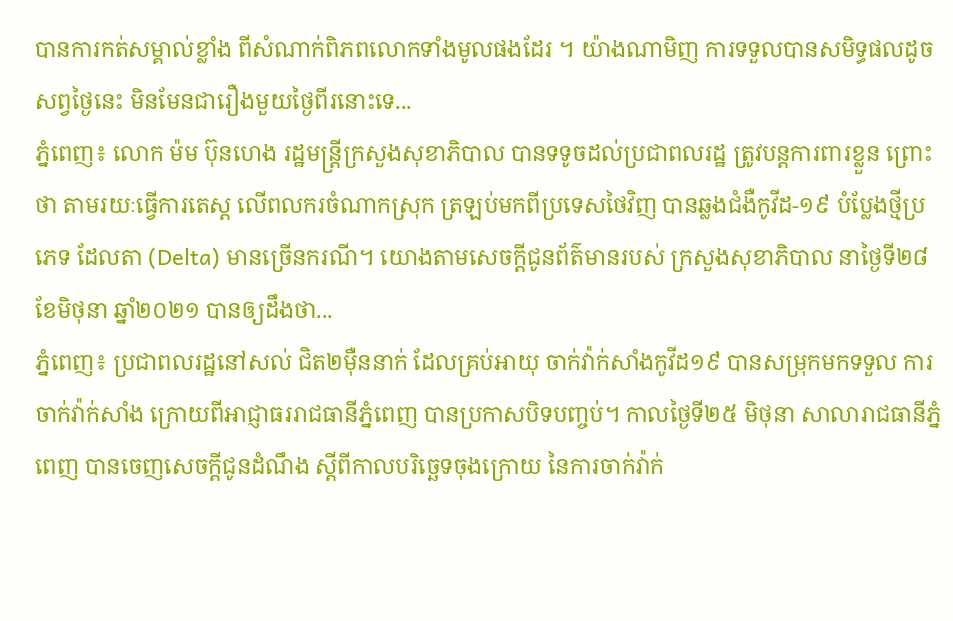បានការកត់សម្គាល់ខ្លាំង ពីសំណាក់ពិភពលោកទាំងមូលផងដែរ ។ យ៉ាងណាមិញ ការទទួលបានសមិទ្ធផលដូចសព្វថ្ងៃនេះ មិនមែនជារឿងមួយថ្ងៃពីរនោះទេ...
ភ្នំពេញ៖ លោក ម៉ម ប៊ុនហេង រដ្ឋមន្ដ្រីក្រសួងសុខាភិបាល បានទទូចដល់ប្រជាពលរដ្ឋ ត្រូវបន្ដការពារខ្លួន ព្រោះថា តាមរយៈធ្វើការតេស្ដ លើពលករចំណាកស្រុក ត្រឡប់មកពីប្រទេសថៃវិញ បានឆ្លងជំងឺកូវីដ-១៩ បំប្លែងថ្មីប្រភេទ ដែលតា (Delta) មានច្រើនករណី។ យោងតាមសេចក្ដីជូនព័ត៌មានរបស់ ក្រសួងសុខាភិបាល នាថ្ងៃទី២៨ ខែមិថុនា ឆ្នាំ២០២១ បានឲ្យដឹងថា...
ភ្នំពេញ៖ ប្រជាពលរដ្ឋនៅសល់ ជិត២ម៉ឺននាក់ ដែលគ្រប់អាយុ ចាក់វ៉ាក់សាំងកូវីដ១៩ បានសម្រុកមកទទួល ការចាក់វ៉ាក់សាំង ក្រោយពីអាជ្ញាធររាជធានីភ្នំពេញ បានប្រកាសបិទបញ្ចប់។ កាលថ្ងៃទី២៥ មិថុនា សាលារាជធានីភ្នំពេញ បានចេញសេចក្តីជូនដំណឹង ស្តីពីកាលបរិច្ឆេទចុងក្រោយ នៃការចាក់វ៉ាក់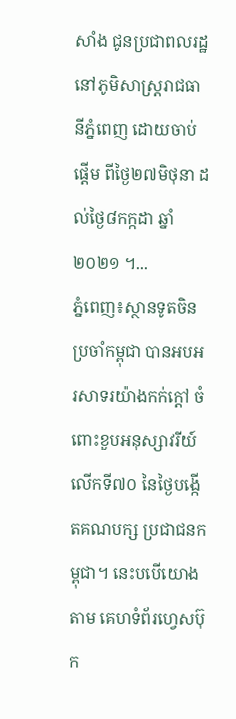សាំង ជូនប្រជាពលរដ្ឋ នៅភូមិសាស្ត្ររាជធានីភ្នំពេញ ដោយចាប់ផ្តើម ពីថ្ងៃ២៧មិថុនា ដល់ថ្ងៃ៨កក្កដា ឆ្នាំ២០២១ ។...
ភ្នំពេញ៖ស្ថានទូតចិនប្រចាំកម្ពុជា បានអបអរសាទរយ៉ាងកក់ក្តៅ ចំពោះខួបអនុស្សាវរីយ៍លើកទី៧០ នៃថ្ងៃបង្កើតគណបក្ស ប្រជាជនកម្ពុជា។ នេះបបើយោងតាម គេហទំព័រហ្វេសប៊ុក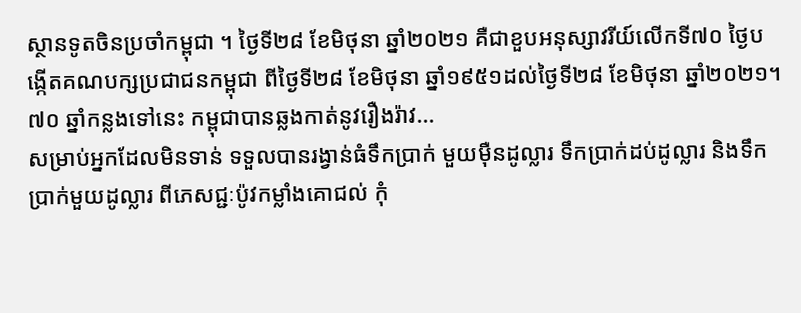ស្ថានទូតចិនប្រចាំកម្ពុជា ។ ថ្ងៃទី២៨ ខែមិថុនា ឆ្នាំ២០២១ គឺជាខួបអនុស្សាវរីយ៍លើកទី៧០ ថ្ងៃបង្កើតគណបក្សប្រជាជនកម្ពុជា ពីថ្ងៃទី២៨ ខែមិថុនា ឆ្នាំ១៩៥១ដល់ថ្ងៃទី២៨ ខែមិថុនា ឆ្នាំ២០២១។ ៧០ ឆ្នាំកន្លងទៅនេះ កម្ពុជាបានឆ្លងកាត់នូវរឿងរ៉ាវ...
សម្រាប់អ្នកដែលមិនទាន់ ទទួលបានរង្វាន់ធំទឹកប្រាក់ មួយម៉ឺនដូល្លារ ទឹកប្រាក់ដប់ដូល្លារ និងទឹកប្រាក់មួយដូល្លារ ពីភេសជ្ជៈប៉ូវកម្លាំងគោជល់ កុំ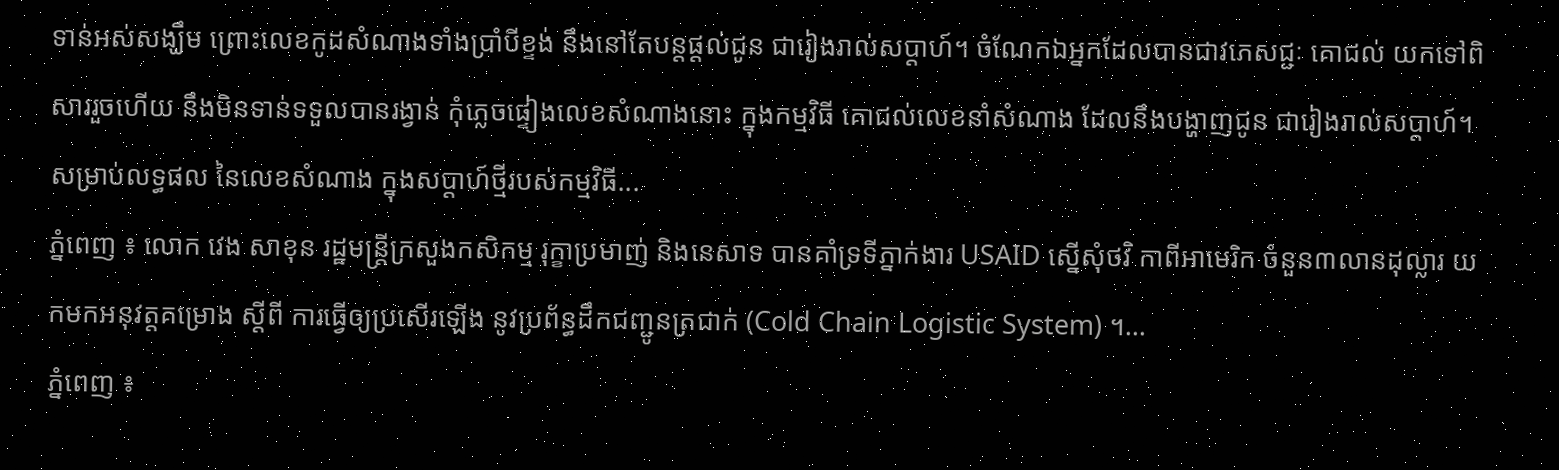ទាន់អស់សង្ឃឹម ព្រោះលេខកូដសំណាងទាំងប្រាំបីខ្ទង់ នឹងនៅតែបន្តផ្តល់ជូន ជារៀងរាល់សប្តាហ៍។ ចំណែកឯអ្នកដែលបានជាវភេសជ្ជៈ គោជល់ យកទៅពិសាររួចហើយ នឹងមិនទាន់ទទួលបានរង្វាន់ កុំភ្លេចផ្ទៀងលេខសំណាងនោះ ក្នុងកម្មវិធី គោជល់លេខនាំសំណាង ដែលនឹងបង្ហាញជូន ជារៀងរាល់សប្តាហ៍។ សម្រាប់លទ្ធផល នៃលេខសំណាង ក្នុងសប្តាហ៍ថ្មីរបស់កម្មវិធី...
ភ្នំពេញ ៖ លោក វេង សាខុន រដ្ឋមន្ដ្រីក្រសួងកសិកម្ម រុក្ខាប្រមាញ់ និងនេសាទ បានគាំទ្រទីភ្នាក់ងារ USAID ស្នើសុំថវិ កាពីអាមេរិក ចំនួន៣លានដុល្លារ យកមកអនុវត្តគម្រោង ស្តីពី ការធ្វើឲ្យប្រសើរឡើង នូវប្រព័ន្ធដឹកជញ្ជូនត្រជាក់ (Cold Chain Logistic System) ។...
ភ្នំពេញ ៖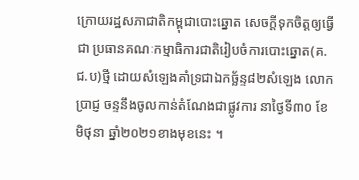ក្រោយរដ្ឋសភាជាតិកម្ពុជាបោះឆ្នោត សេចក្តីទុកចិត្តឲ្យធ្វើជា ប្រធានគណៈកម្មាធិការជាតិរៀបចំការបោះឆ្នោត(គ.ជ.ប)ថ្មី ដោយសំឡេងគាំទ្រជាឯកច្ឆ័ន្ទ៨២សំឡេង លោក ប្រាជ្ញ ចន្ទនឹងចូលកាន់តំណែងជាផ្លូវការ នាថ្ងៃទី៣០ ខែមិថុនា ឆ្នាំ២០២១ខាងមុខនេះ ។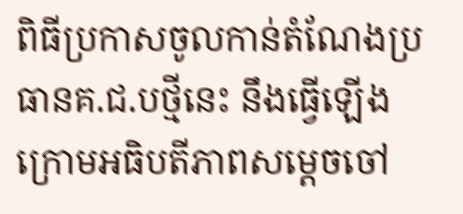ពិធីប្រកាសចូលកាន់តំណែងប្រធានគ.ជ.បថ្មីនេះ នឹងធ្វើឡើងក្រោមអធិបតីភាពសម្តេចចៅ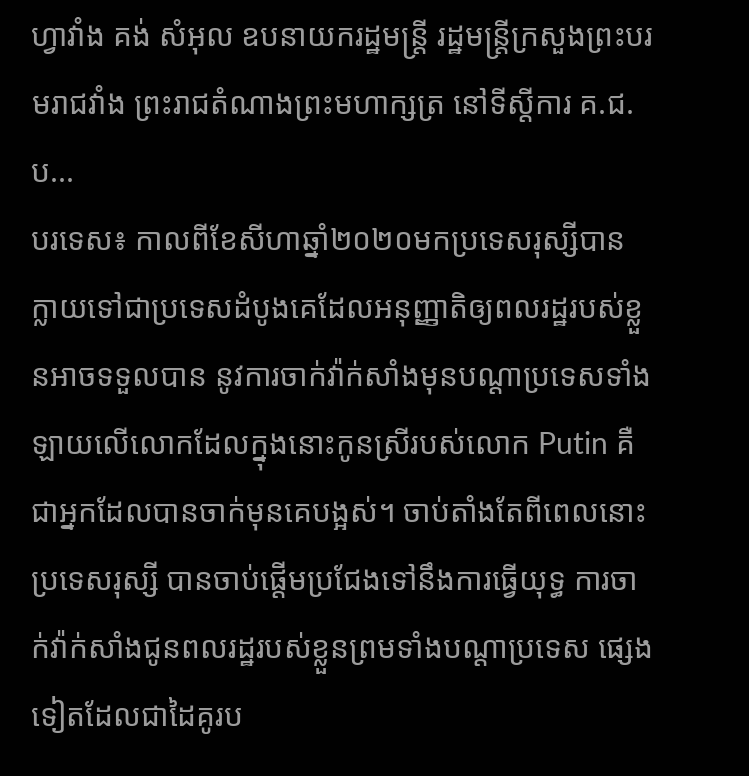ហ្វាវាំង គង់ សំអុល ឧបនាយករដ្ឋមន្ត្រី រដ្ឋមន្ត្រីក្រសួងព្រះបរមរាជវាំង ព្រះរាជតំណាងព្រះមហាក្សត្រ នៅទីស្តីការ គ.ជ.ប...
បរទេស៖ កាលពីខែសីហាឆ្នាំ២០២០មកប្រទេសរុស្សីបាន ក្លាយទៅជាប្រទេសដំបូងគេដែលអនុញ្ញាតិឲ្យពលរដ្ឋរបស់ខ្លួនអាចទទួលបាន នូវការចាក់វ៉ាក់សាំងមុនបណ្តាប្រទេសទាំង ឡាយលើលោកដែលក្នុងនោះកូនស្រីរបស់លោក Putin គឺជាអ្នកដែលបានចាក់មុនគេបង្អស់។ ចាប់តាំងតែពីពេលនោះប្រទេសរុស្សី បានចាប់ផ្តើមប្រជែងទៅនឹងការធ្វើយុទ្ធ ការចាក់វ៉ាក់សាំងជូនពលរដ្ឋរបស់ខ្លួនព្រមទាំងបណ្តាប្រទេស ផ្សេងទៀតដែលជាដៃគូរប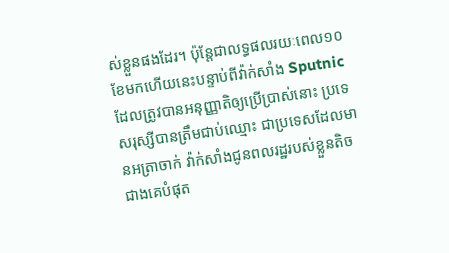ស់ខ្លួនផងដែរ។ ប៉ុន្តែជាលទ្ធផលរយៈពេល១០ខែមកហើយនេះបន្ទាប់ពីវ៉ាក់សាំង Sputnic ដែលត្រូវបានអនុញ្ញាតិឲ្យប្រើប្រាស់នោះ ប្រទេសរុស្សីបានត្រឹមជាប់ឈ្មោះ ជាប្រទេសដែលមានអត្រាចាក់ វ៉ាក់សាំងជូនពលរដ្ឋរបស់ខ្លួនតិចជាងគេបំផុត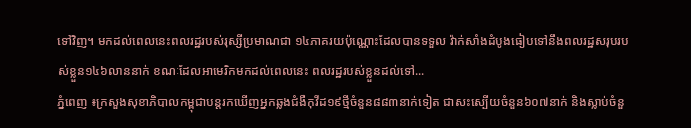ទៅវិញ។ មកដល់ពេលនេះពលរដ្ឋរបស់រុស្សីប្រមាណជា ១៤ភាគរយប៉ុណ្ណោះដែលបានទទួល វ៉ាក់សាំងដំបូងធៀបទៅនឹងពលរដ្ឋសរុបរបស់ខ្លួន១៤៦លាននាក់ ខណៈដែលអាមេរិកមកដល់ពេលនេះ ពលរដ្ឋរបស់ខ្លួនដល់ទៅ...
ភ្នំពេញ ៖ក្រសួងសុខាភិបាលកម្ពុជាបន្តរកឃើញអ្នកឆ្លងជំងឺកុវីដ១៩ថ្មីចំនួន៨៨៣នាក់ទៀត ជាសះស្បើយចំនួន៦០៧នាក់ និងស្លាប់ចំនួ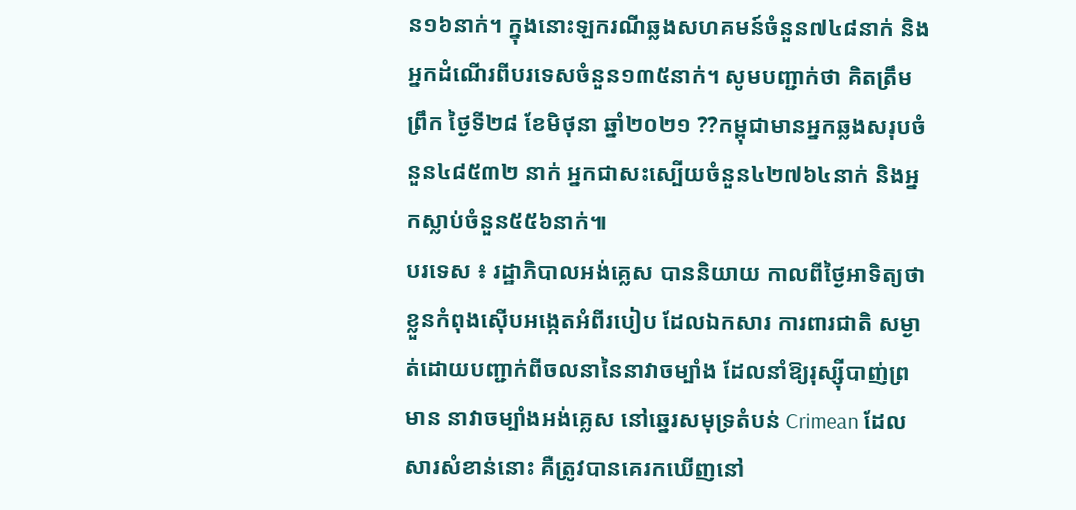ន១៦នាក់។ ក្នុងនោះឡករណីឆ្លងសហគមន៍ចំនួន៧៤៨នាក់ និងអ្នកដំណើរពីបរទេសចំនួន១៣៥នាក់។ សូមបញ្ជាក់ថា គិតត្រឹមព្រឹក ថ្ងៃទី២៨ ខែមិថុនា ឆ្នាំ២០២១ ??កម្ពុជាមានអ្នកឆ្លងសរុបចំនួន៤៨៥៣២ នាក់ អ្នកជាសះស្បើយចំនួន៤២៧៦៤នាក់ និងអ្នកស្លាប់ចំនួន៥៥៦នាក់៕
បរទេស ៖ រដ្ឋាភិបាលអង់គ្លេស បាននិយាយ កាលពីថ្ងៃអាទិត្យថា ខ្លួនកំពុងស៊ើបអង្កេតអំពីរបៀប ដែលឯកសារ ការពារជាតិ សម្ងាត់ដោយបញ្ជាក់ពីចលនានៃនាវាចម្បាំង ដែលនាំឱ្យរុស្ស៊ីបាញ់ព្រមាន នាវាចម្បាំងអង់គ្លេស នៅឆ្នេរសមុទ្រតំបន់ Crimean ដែលសារសំខាន់នោះ គឺត្រូវបានគេរកឃើញនៅ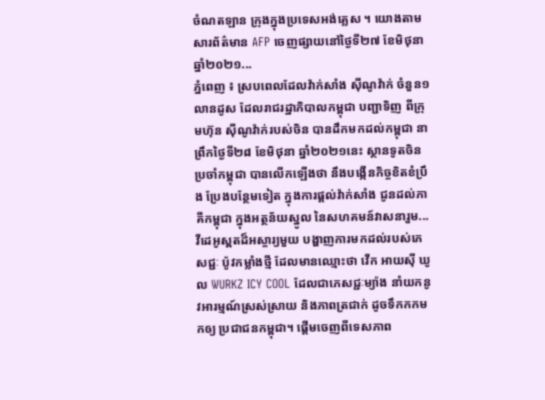ចំណតឡាន ក្រុងក្នុងប្រទេសអង់គ្លេស ។ យោងតាមសារព័ត៌មាន AFP ចេញផ្សាយនៅថ្ងៃទី២៧ ខែមិថុនា ឆ្នាំ២០២១...
ភ្នំពេញ ៖ ស្របពេលដែលវ៉ាក់សាំង ស៊ីណូវ៉ាក់ ចំនួន១លានដូស ដែលរាជរដ្ឋាភិបាលកម្ពុជា បញ្ជាទិញ ពីក្រុមហ៊ុន ស៊ីណូវ៉ាក់របស់ចិន បានដឹកមកដល់កម្ពុជា នាព្រឹកថ្ងៃទី២៨ ខែមិថុនា ឆ្នាំ២០២១នេះ ស្ថានទូតចិន ប្រចាំកម្ពុជា បានលើកឡើងថា នឹងបង្កើនកិច្ចខិតខំប្រឹង ប្រែងបន្ថែមទៀត ក្នុងការផ្តល់វ៉ាក់សាំង ជូនដល់ភាគីកម្ពុជា ក្នុងអត្ថន័យស្នូល នៃសហគមន៍វាសនារួម...
វីដេអូស្ពតដ៏អស្ចារ្យមួយ បង្ហាញការមកដល់របស់ភេសជ្ជៈ ប៉ូវកម្លាំងថ្មី ដែលមានឈ្មោះថា វើក អាយស៊ី ឃូល WURKZ ICY COOL ដែលជាភេសជ្ជៈម្យ៉ាង នាំយកនូវអារម្មណ៍ស្រស់ស្រាយ និងភាពត្រជាក់ ដូចទឹកកកមកឲ្យ ប្រជាជនកម្ពុជា។ ផ្តើមចេញពីទេសភាព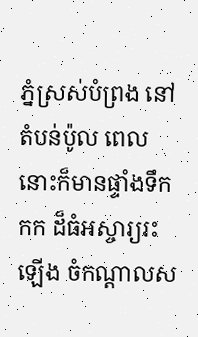ភ្នំស្រស់បំព្រង នៅតំបន់ប៉ូល ពេលនោះក៏មានផ្ទាំងទឹកកក ដ៏ធំអស្ចារ្យរះឡើង ចំកណ្តាលស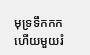មុទ្រទឹកកក ហើយមួយរំ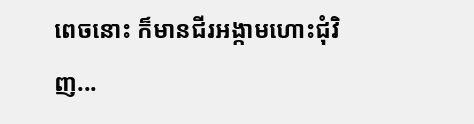ពេចនោះ ក៏មានជីរអង្កាមហោះជុំវិញ...